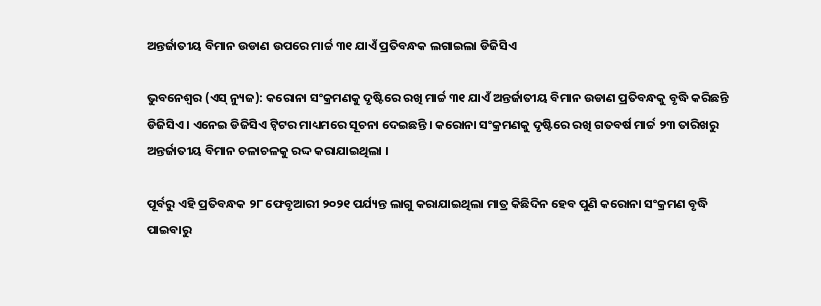ଅନ୍ତର୍ଜାତୀୟ ବିମାନ ଉଡାଣ ଉପରେ ମାର୍ଚ୍ଚ ୩୧ ଯାଏଁ ପ୍ରତିବନ୍ଧକ ଲଗାଇଲା ଡିଜିସିଏ

ଭୁବନେଶ୍ୱର (ଏସ୍ ନ୍ୟୁଜ): କରୋନା ସଂକ୍ରମଣକୁ ଦୃଷ୍ଟିରେ ରଖି ମାର୍ଚ୍ଚ ୩୧ ଯାଏଁ ଅନ୍ତର୍ଜାତୀୟ ବିମାନ ଉଡାଣ ପ୍ରତିବନ୍ଧକୁ ବୃଦ୍ଧି କରିଛନ୍ତି ଡିଜିସିଏ । ଏନେଇ ଡିଜିସିଏ ଟ୍ୱିଟର ମାଧ୍ୟମରେ ସୂଚନା ଦେଇଛନ୍ତି । କରୋନା ସଂକ୍ରମଣକୁ ଦୃଷ୍ଟିରେ ରଖି ଗତବର୍ଷ ମାର୍ଚ୍ଚ ୨୩ ତାରିଖରୁ ଅନ୍ତର୍ଜାତୀୟ ବିମାନ ଚଳାଚଳକୁ ରଦ୍ଦ କରାଯାଇଥିଲା ।

ପୂର୍ବରୁ ଏହି ପ୍ରତିବନ୍ଧକ ୨୮ ଫେବୃଆରୀ ୨୦୨୧ ପର୍ଯ୍ୟନ୍ତ ଲାଗୁ କରାଯାଇଥିଲା ମାତ୍ର କିଛିଦିନ ହେବ ପୁଣି କରୋନା ସଂକ୍ରମଣ ବୃଦ୍ଧି ପାଇବାରୁ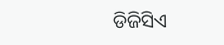ଡିଜିସିଏ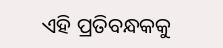ଏହି ପ୍ରତିବନ୍ଧକକୁ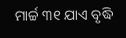ମାର୍ଚ୍ଚ ୩୧ ଯାଏ ବୃଦ୍ଧି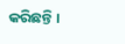କରିଛନ୍ତି ।